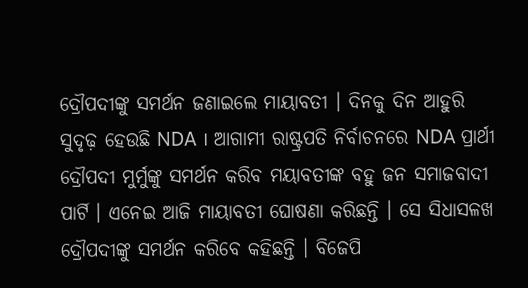ଦ୍ରୌପଦୀଙ୍କୁ ସମର୍ଥନ ଜଣାଇଲେ ମାୟାବତୀ । ଦିନକୁ ଦିନ ଆହୁରି ସୁଦୃଢ଼ ହେଉଛି NDA । ଆଗାମୀ ରାଷ୍ଟ୍ରପତି ନିର୍ବାଚନରେ NDA ପ୍ରାର୍ଥୀ ଦ୍ରୌପଦୀ ମୁର୍ମୁଙ୍କୁ ସମର୍ଥନ କରିବ ମୟାବତୀଙ୍କ ବହୁ ଜନ ସମାଜବାଦୀ ପାର୍ଟି । ଏନେଇ ଆଜି ମାୟାବତୀ ଘୋଷଣା କରିଛନ୍ତି । ସେ ସିଧାସଳଖ ଦ୍ରୌପଦୀଙ୍କୁ ସମର୍ଥନ କରିବେ କହିଛନ୍ତି । ବିଜେପି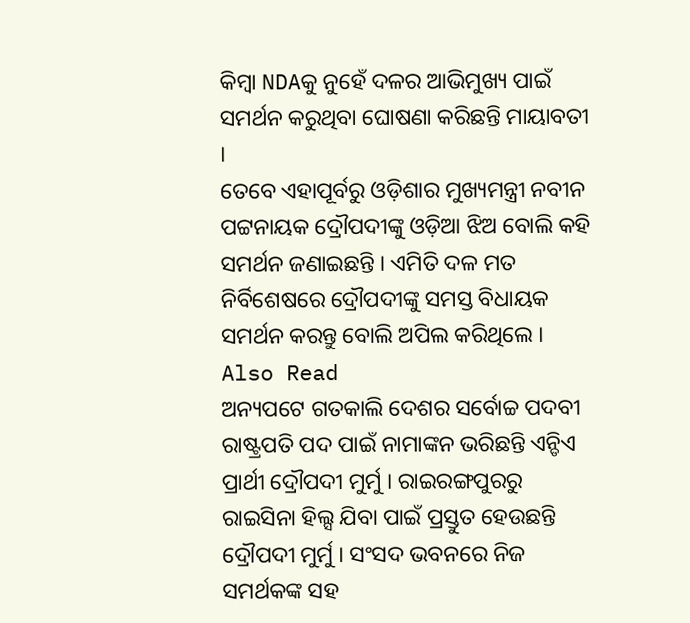କିମ୍ବା NDAକୁ ନୁହେଁ ଦଳର ଆଭିମୁଖ୍ୟ ପାଇଁ ସମର୍ଥନ କରୁଥିବା ଘୋଷଣା କରିଛନ୍ତି ମାୟାବତୀ ।
ତେବେ ଏହାପୂର୍ବରୁ ଓଡ଼ିଶାର ମୁଖ୍ୟମନ୍ତ୍ରୀ ନବୀନ ପଟ୍ଟନାୟକ ଦ୍ରୌପଦୀଙ୍କୁ ଓଡ଼ିଆ ଝିଅ ବୋଲି କହି ସମର୍ଥନ ଜଣାଇଛନ୍ତି । ଏମିତି ଦଳ ମତ ନିର୍ବିଶେଷରେ ଦ୍ରୌପଦୀଙ୍କୁ ସମସ୍ତ ବିଧାୟକ ସମର୍ଥନ କରନ୍ତୁ ବୋଲି ଅପିଲ କରିଥିଲେ ।
Also Read
ଅନ୍ୟପଟେ ଗତକାଲି ଦେଶର ସର୍ବୋଚ୍ଚ ପଦବୀ ରାଷ୍ଟ୍ରପତି ପଦ ପାଇଁ ନାମାଙ୍କନ ଭରିଛନ୍ତି ଏନ୍ଡିଏ ପ୍ରାର୍ଥୀ ଦ୍ରୌପଦୀ ମୁର୍ମୁ । ରାଇରଙ୍ଗପୁରରୁ ରାଇସିନା ହିଲ୍ସ ଯିବା ପାଇଁ ପ୍ରସ୍ତୁତ ହେଉଛନ୍ତି ଦ୍ରୌପଦୀ ମୁର୍ମୁ । ସଂସଦ ଭବନରେ ନିଜ ସମର୍ଥକଙ୍କ ସହ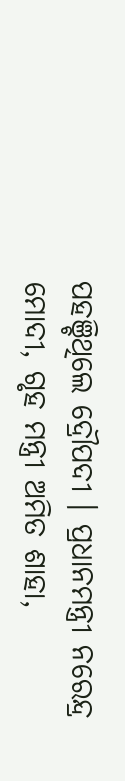ପହଞ୍ଚିଥିଲେ ଦ୍ରୌପଦୀ । ପ୍ରଧାନମନ୍ତ୍ରୀ ନରେନ୍ଦ୍ର ମୋଦୀ, ଗୃହ ମନ୍ତ୍ରୀ ଅମିତ ଶାହା,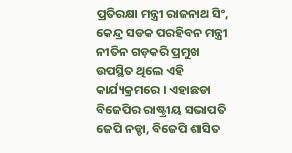ପ୍ରତିରକ୍ଷା ମନ୍ତ୍ରୀ ରାଜନାଥ ସିଂ, କେନ୍ଦ୍ର ସଡକ ପରହିବନ ମନ୍ତ୍ରୀ ନୀତିନ ଗଡ଼କରି ପ୍ରମୁଖ ଉପସ୍ଥିତ ଥିଲେ ଏହି କାର୍ଯ୍ୟକ୍ରମରେ । ଏହାଛଡା ବିଜେପିର ରାଷ୍ଟ୍ରୀୟ ସଭାପତି ଜେପି ନଡ୍ଡା, ବିଜେପି ଶାସିତ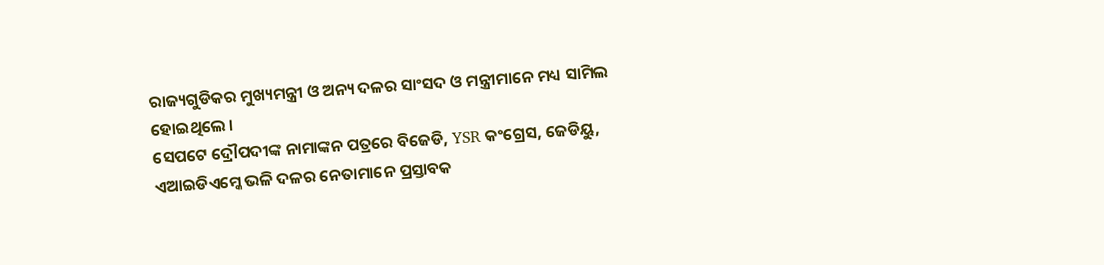ରାଜ୍ୟଗୁଡିକର ମୁଖ୍ୟମନ୍ତ୍ରୀ ଓ ଅନ୍ୟ ଦଳର ସାଂସଦ ଓ ମନ୍ତ୍ରୀମାନେ ମଧ୍ୟ ସାମିଲ ହୋଇଥିଲେ ।
ସେପଟେ ଦ୍ରୌପଦୀଙ୍କ ନାମାଙ୍କନ ପତ୍ରରେ ବିଜେଡି, YSR କଂଗ୍ରେସ, ଜେଡିୟୁ, ଏଆଇଡିଏମ୍କେ ଭଳି ଦଳର ନେତାମାନେ ପ୍ରସ୍ତାବକ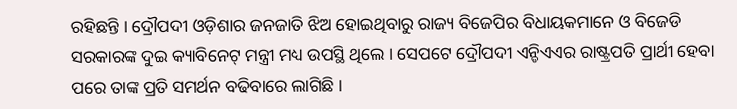ରହିଛନ୍ତି । ଦ୍ରୌପଦୀ ଓଡ଼ିଶାର ଜନଜାତି ଝିଅ ହୋଇଥିବାରୁ ରାଜ୍ୟ ବିଜେପିର ବିଧାୟକମାନେ ଓ ବିଜେଡି ସରକାରଙ୍କ ଦୁଇ କ୍ୟାବିନେଟ୍ ମନ୍ତ୍ରୀ ମଧ୍ୟ ଉପସ୍ଥି ଥିଲେ । ସେପଟେ ଦ୍ରୌପଦୀ ଏନ୍ଡିଏଏର ରାଷ୍ଟ୍ରପତି ପ୍ରାର୍ଥୀ ହେବା ପରେ ତାଙ୍କ ପ୍ରତି ସମର୍ଥନ ବଢିବାରେ ଲାଗିଛି ।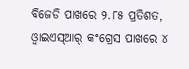ବିଜେଡି ପାଖରେ ୨.୮୫ ପ୍ରତିଶତ, ଓ୍ୱାଇଏସ୍ଆର୍ କଂଗ୍ରେସ ପାଖରେ ୪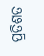ପ୍ରତିଶତ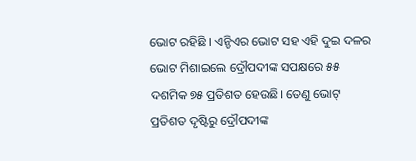ଭୋଟ ରହିଛି । ଏନ୍ଡିଏର ଭୋଟ ସହ ଏହି ଦୁଇ ଦଳର ଭୋଟ ମିଶାଇଲେ ଦ୍ରୌପଦୀଙ୍କ ସପକ୍ଷରେ ୫୫ ଦଶମିକ ୭୫ ପ୍ରତିଶତ ହେଉଛି। ତେଣୁ ଭୋଟ୍ ପ୍ରତିଶତ ଦୃଷ୍ଟିରୁ ଦ୍ରୌପଦୀଙ୍କ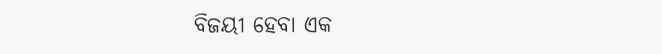ବିଜୟୀ ହେବା ଏକ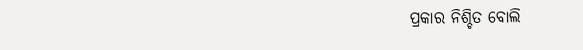ପ୍ରକାର ନିଶ୍ଚିତ ବୋଲି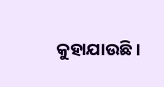କୁହାଯାଉଛି ।